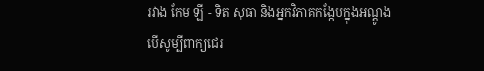រវាង កែម ឡី - ទិត សុធា និងអ្នកវិភាគកង្កែបក្នុងអណ្ដូង
បើសូម្បីពាក្យជេរ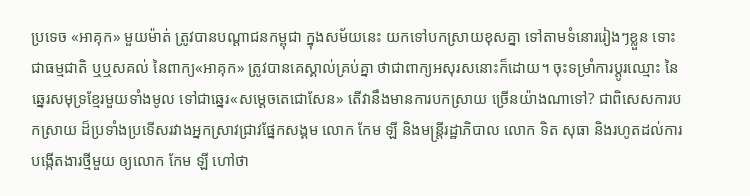ប្រទេច «អាគុក» មួយម៉ាត់ ត្រូវបានបណ្ដាជនកម្ពុជា ក្នុងសម័យនេះ យកទៅបកស្រាយខុសគ្នា ទៅតាមទំនោររៀងៗខ្លួន ទោះជាធម្មជាតិ ឬឬសគល់ នៃពាក្យ«អាគុក» ត្រូវបានគេស្គាល់គ្រប់គ្នា ថាជាពាក្យអសុរសនោះក៏ដោយ។ ចុះទម្រាំការប្ដូរឈ្មោះ នៃឆ្នេរសមុទ្រខ្មែរមួយទាំងមូល ទៅជាឆ្នេរ«សម្ដេចតេជោសែន» តើវានឹងមានការបកស្រាយ ច្រើនយ៉ាងណាទៅ? ជាពិសេសការបកស្រាយ ដ៏ប្រទាំងប្រទើសរវាងអ្នកស្រាវជ្រាវផ្នែកសង្គម លោក កែម ឡី និងមន្ត្រីរដ្ឋាភិបាល លោក ទិត សុធា និងរហូតដល់ការបង្កើតងារថ្មីមួយ ឲ្យលោក កែម ឡី ហៅថា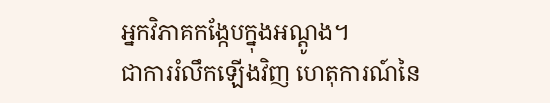អ្នកវិភាគកង្កែបក្នុងអណ្ដូង។
ជាការរំលឹកឡើងវិញ ហេតុការណ៍នៃ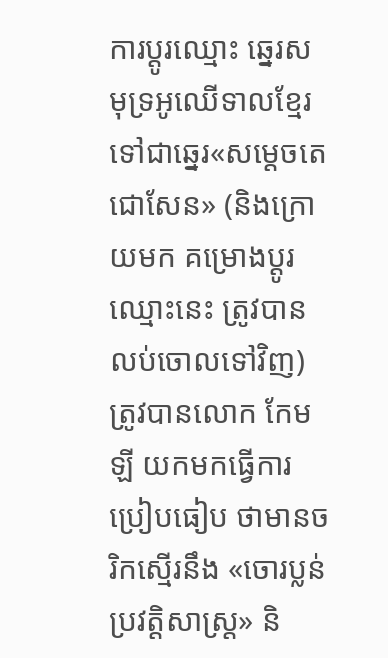ការប្ដូរឈ្មោះ ឆ្នេរសមុទ្រអូឈើទាលខ្មែរ ទៅជាឆ្នេរ«សម្ដេចតេជោសែន» (និងក្រោយមក គម្រោងប្ដូរឈ្មោះនេះ ត្រូវបានលប់ចោលទៅវិញ) ត្រូវបានលោក កែម ឡី យកមកធ្វើការប្រៀបធៀប ថាមានចរិកស្មើរនឹង «ចោរប្លន់ប្រវត្តិសាស្ត្រ» និ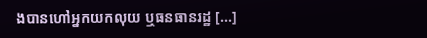ងបានហៅអ្នកយកលុយ ឬធនធានរដ្ឋ [...]